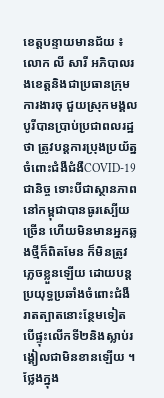ខេត្តបន្ទាយមានជ័យ ៖ លោក លី សារី អភិបាលរងខេត្តនិងជាប្រធានក្រុមការងារចុ ជួយស្រុកមង្គលបូរីបានប្រាប់ប្រជាពលរដ្ឋថា ត្រូវបន្តការប្រុងប្រយ័ត្នចំពោះជំងឺជំងឺCOVID-19ជានិច្ច ទោះបីជាស្ថានភាពនៅកម្ពុជាបានធូរស្បើយច្រើន ហើយមិនមានអ្នកឆ្លងថ្មីក៏ពិតមែន ក៏មិនត្រូវភ្លេចខ្លួនឡើយ ដោយបន្តប្រយុទ្ធប្រឆាំងចំពោះជំងឺរាតត្បាតនោះន្ថែមទៀត បើផ្ទុះលើកទី២និងស្លាប់រង្គៀលជាមិនខានឡើយ ។ ថ្លែងក្នុង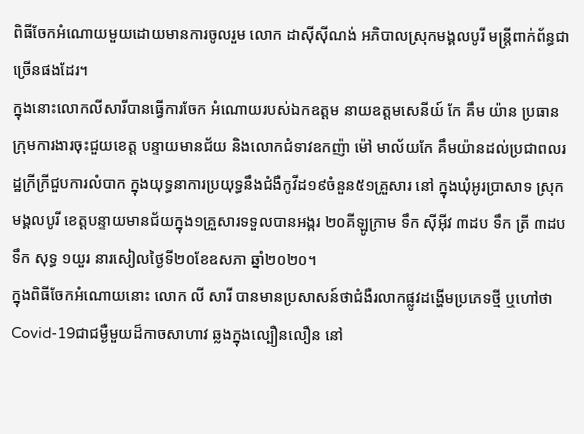ពិធីចែកអំណោយមួយដោយមានការចូលរួម លោក ដាស៊ីស៊ីណង់ អភិបាលស្រុកមង្គលបូរី មន្ត្រីពាក់ព័ន្ធជាច្រើនផងដែរ។
ក្នុងនោះលោកលីសារីបានធ្វើការចែក អំណោយរបស់ឯកឧត្តម នាយឧត្តមសេនីយ៍ កែ គឹម យ៉ាន ប្រធានក្រុមការងារចុះជួយខេត្ត បន្ទាយមានជ័យ និងលោកជំទាវឧកញ៉ា ម៉ៅ មាល័យកែ គឹមយ៉ានដល់ប្រជាពលរដ្ឋក្រីក្រីជួបការលំបាក ក្នុងយុទ្ធនាការប្រយុទ្ធនឹងជំងឺកូវីដ១៩ចំនួន៥១គ្រួសារ នៅ ក្នុងឃុំអូរប្រាសាទ ស្រុកមង្គលបូរី ខេត្តបន្ទាយមានជ័យក្នុង១គ្រួសារទទួលបានអង្ករ ២០គីឡូក្រាម ទឹក ស៊ីអ៊ីវ ៣ដប ទឹក ត្រី ៣ដប ទឹក សុទ្ធ ១យួរ នារសៀលថ្ងៃទី២០ខែឧសភា ឆ្នាំ២០២០។
ក្នុងពិធីចែកអំណោយនោះ លោក លី សារី បានមានប្រសាសន៍ថាជំងឺរលាកផ្លូវដង្ហើមប្រភេទថ្មី ឬហៅថា Covid-19ជាជម្ងឺមួយដ៏កាចសាហាវ ឆ្លងក្នុងល្បឿនលឿន នៅ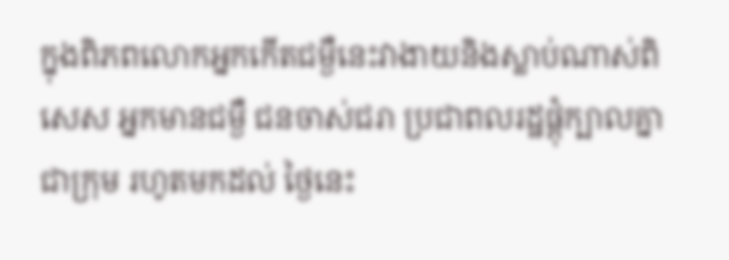ក្នុងពិភពលោកអ្នកកើតជម្ងឺនេះវាងាយនិងស្លាប់ណាស់ពិសេស អ្នកមានជម្ងឺ ជនចាស់ជរា ប្រជាពលរដ្ឋផ្តុំក្បាលគ្នាជាក្រុម រហូតមកដល់ ថ្ងៃនេះ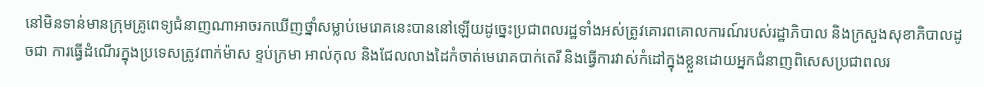នៅមិនទាន់មានក្រុមគ្រូពេទ្យជំនាញណាអាចរកឃើញថ្នាំសម្លាប់មេរោគនេះបាននៅឡើយដូច្នេះប្រជាពលរដ្ឋទាំងអស់ត្រូវគោរពគោលការណ៍របស់រដ្ឋាភិបាល និងក្រសួងសុខាភិបាលដូចជា ការធ្វើដំណើរក្នុងប្រទេសត្រូវពាក់ម៉ាស ខ្ទប់ក្រមា អាល់កុល និងជែលលាងដៃកំចាត់មេរោគបាក់តេរី និងធ្វើការវាស់កំដៅក្នុងខ្លួនដោយអ្នកជំនាញពិសេសប្រជាពលរ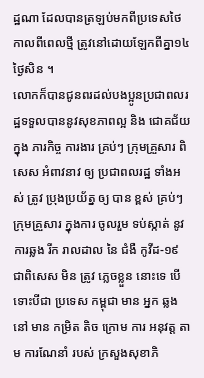ដ្ឋណា ដែលបានត្រឡប់មកពីប្រទេសថៃកាលពីពេលថ្មី ត្រូវនៅដោយឡែកពីគ្នា១៤ ថ្ងៃសិន ។
លោកក៏បានជូនពរដល់បងប្អូនប្រជាពលរដ្ឋទទួលបាននូវសុខភាពល្អ និង ជោគជ័យ ក្នុង ភារកិច្ច ការងារ គ្រប់ៗ ក្រុមគ្រួសារ ពិសេស អំពាវនាវ ឲ្យ ប្រជាពលរដ្ឋ ទាំងអស់ ត្រូវ ប្រុងប្រយ័ត្ន ឲ្យ បាន ខ្ពស់ គ្រប់ៗ ក្រុមគ្រួសារ ក្នុងការ ចូលរួម ទប់ស្កាត់ នូវ ការឆ្លង រីក រាលដាល នៃ ជំងឺ កូវីដ-១៩ ជាពិសេស មិន ត្រូវ ភ្លេចខ្លួន នោះទេ បើទោះបីជា ប្រទេស កម្ពុជា មាន អ្នក ឆ្លង នៅ មាន កម្រិត តិច ក្រោម ការ អនុវត្ត តាម ការណែនាំ របស់ ក្រសួងសុខាភិ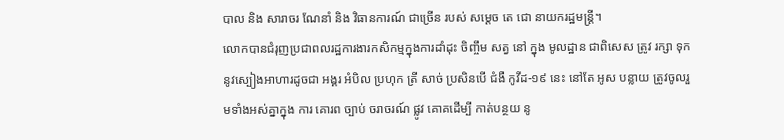បាល និង សារាចរ ណែនាំ និង វិធានការណ៍ ជាច្រើន របស់ សម្តេច តេ ជោ នាយករដ្ឋមន្ត្រី។
លោកបានជំរុញប្រជាពលរដ្ឋការងារកសិកម្មក្នុងការដាំដុះ ចិញ្ចឹម សត្វ នៅ ក្នុង មូលដ្ឋាន ជាពិសេស ត្រូវ រក្សា ទុកនូវស្បៀងអាហារដូចជា អង្គរ អំបិល ប្រហុក ត្រី សាច់ ប្រសិនបើ ជំងឺ កូវីដ-១៩ នេះ នៅតែ អូស បន្លាយ ត្រូវចូលរួមទាំងអស់គ្នាក្នុង ការ គោរព ច្បាប់ ចរាចរណ៍ ផ្លូវ គោគដើម្បី កាត់បន្ថយ នូ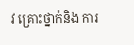វ គ្រោះថ្នាក់និង ការ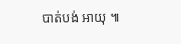បាត់បង់ អាយុ ៕